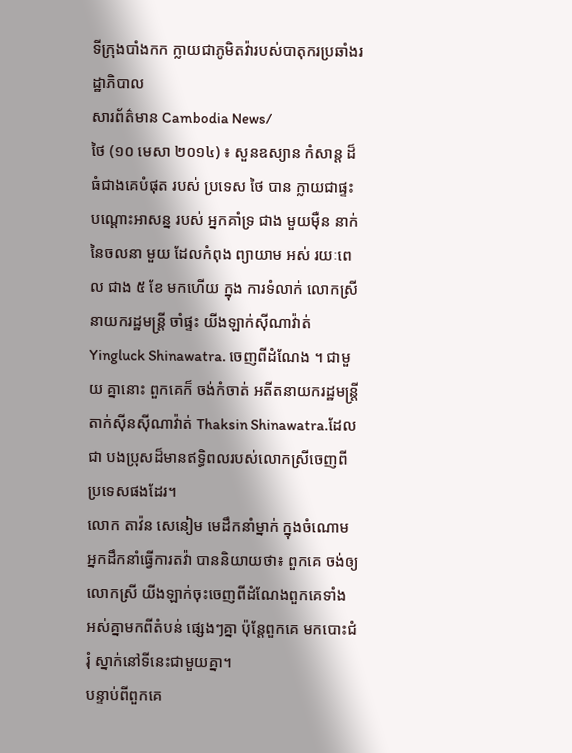ទីក្រុងបាំងកក ក្លាយជាភូមិតវ៉ារបស់បាតុករប្រឆាំងរដ្ឋាភិបាល
សារព័ត៌មាន Cambodia News/
ថៃ (១០ មេសា ២០១៤) ៖ សួនឧស្យាន កំសាន្ត ដ៏ធំជាងគេបំផុត របស់ ប្រទេស ថៃ បាន ក្លាយជាផ្ទះ បណ្ដោះអាសន្ន របស់ អ្នកគាំទ្រ ជាង មួយម៉ឺន នាក់ នៃចលនា មួយ ដែលកំពុង ព្យាយាម អស់ រយៈពេល ជាង ៥ ខែ មកហើយ ក្នុង ការទំលាក់ លោកស្រី នាយករដ្ឋមន្ត្រី ចាំផ្ទះ យីងឡាក់ស៊ីណាវ៉ាត់Yingluck Shinawatra. ចេញពីដំណែង ។ ជាមួយ គ្នានោះ ពួកគេក៏ ចង់កំចាត់ អតីតនាយករដ្ឋមន្ត្រី តាក់ស៊ីនស៊ីណាវ៉ាត់ Thaksin Shinawatra.ដែលជា បងប្រុសដ៏មានឥទ្ធិពលរបស់លោកស្រីចេញពីប្រទេសផងដែរ។
លោក តាវ៉ន សេនៀម មេដឹកនាំម្នាក់ ក្នុងចំណោម អ្នកដឹកនាំធ្វើការតវ៉ា បាននិយាយថា៖ ពួកគេ ចង់ឲ្យលោកស្រី យីងឡាក់ចុះចេញពីដំណែងពួកគេទាំង អស់គ្នាមកពីតំបន់ ផ្សេងៗគ្នា ប៉ុន្តែពួកគេ មកបោះជំរុំ ស្នាក់នៅទីនេះជាមួយគ្នា។
បន្ទាប់ពីពួកគេ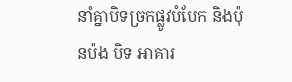នាំគ្នាបិទច្រកផ្លូវបំបែក និងប៉ុនប៉ង បិទ អាគារ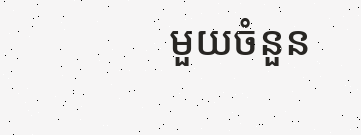មួយចំនួន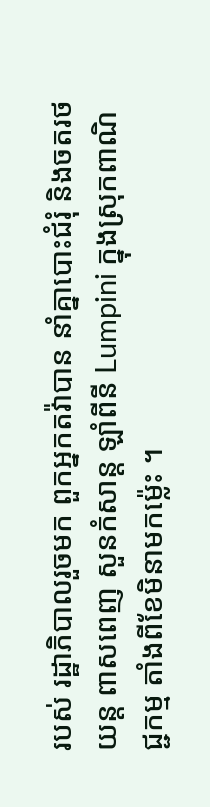របស់ រដ្ឋាភិបាលរួចមក ពួកអ្នកតវ៉ាបាន នាំគ្នាបោះជំរុំ និងចតរថយន្ត ពាសពេញ សួនកំសាន្ត ឡាំពីនី Lumpini ក្នុងស្រុកពាណិជ្ជកម្ម តាំងពីខែមិនាមកម្ល៉េះ ។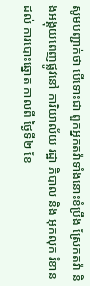សូមបញ្ជាក់ថា បើទោះជា ពួកអ្នកតវ៉ាទាំងនោះខំប្រឹង ស្រែកតវ៉ា និងអង្គុយពេញផ្លូវនៅ ការិយាល័យ រដ្ឋា ភិបាល និង អុកលុក រំខាន ដល់ ការបោះឆ្នោត កាលពី ថ្ងៃទី២ ខែ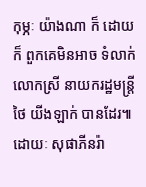កុម្ភៈ យ៉ាងណា ក៏ ដោយ ក៏ ពួកគេមិនអាច ទំលាក់ លោកស្រី នាយករដ្ឋមន្ត្រី ថៃ យីងឡាក់ បានដែរ៕ ដោយៈ សុផាភីនរ៉ា